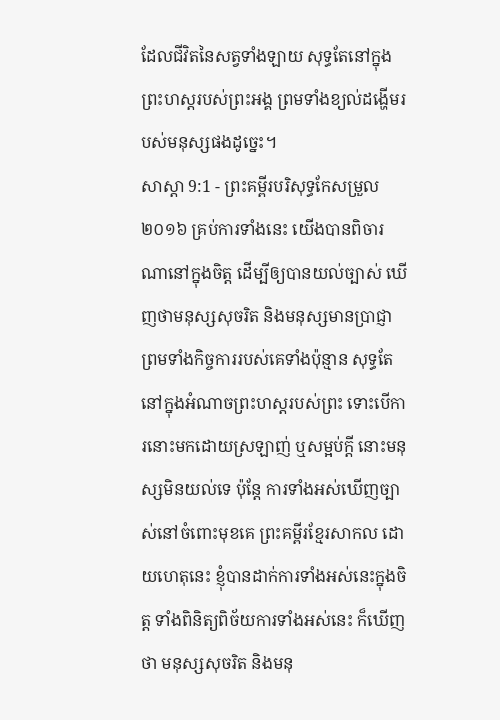ដែលជីវិតនៃសត្វទាំងឡាយ សុទ្ធតែនៅក្នុងព្រះហស្តរបស់ព្រះអង្គ ព្រមទាំងខ្យល់ដង្ហើមរបស់មនុស្សផងដូច្នេះ។
សាស្តា 9:1 - ព្រះគម្ពីរបរិសុទ្ធកែសម្រួល ២០១៦ គ្រប់ការទាំងនេះ យើងបានពិចារណានៅក្នុងចិត្ត ដើម្បីឲ្យបានយល់ច្បាស់ ឃើញថាមនុស្សសុចរិត និងមនុស្សមានប្រាជ្ញា ព្រមទាំងកិច្ចការរបស់គេទាំងប៉ុន្មាន សុទ្ធតែនៅក្នុងអំណាចព្រះហស្តរបស់ព្រះ ទោះបើការនោះមកដោយស្រឡាញ់ ឬសម្អប់ក្តី នោះមនុស្សមិនយល់ទេ ប៉ុន្តែ ការទាំងអស់ឃើញច្បាស់នៅចំពោះមុខគេ ព្រះគម្ពីរខ្មែរសាកល ដោយហេតុនេះ ខ្ញុំបានដាក់ការទាំងអស់នេះក្នុងចិត្ត ទាំងពិនិត្យពិច័យការទាំងអស់នេះ ក៏ឃើញថា មនុស្សសុចរិត និងមនុ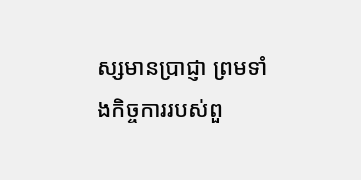ស្សមានប្រាជ្ញា ព្រមទាំងកិច្ចការរបស់ពួ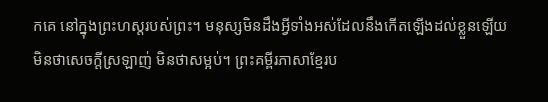កគេ នៅក្នុងព្រះហស្តរបស់ព្រះ។ មនុស្សមិនដឹងអ្វីទាំងអស់ដែលនឹងកើតឡើងដល់ខ្លួនឡើយ មិនថាសេចក្ដីស្រឡាញ់ មិនថាសម្អប់។ ព្រះគម្ពីរភាសាខ្មែរប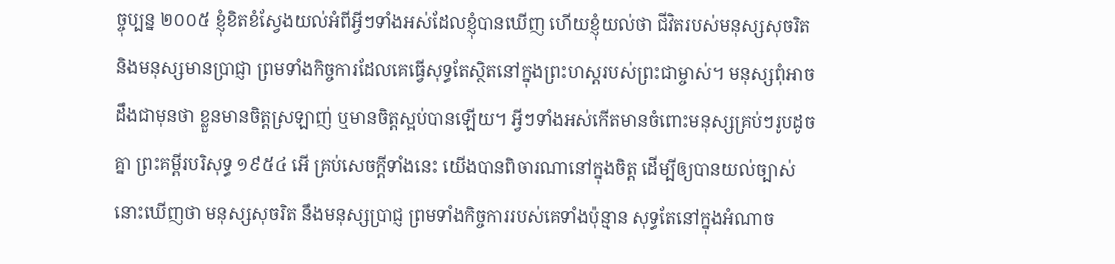ច្ចុប្បន្ន ២០០៥ ខ្ញុំខិតខំស្វែងយល់អំពីអ្វីៗទាំងអស់ដែលខ្ញុំបានឃើញ ហើយខ្ញុំយល់ថា ជីវិតរបស់មនុស្សសុចរិត និងមនុស្សមានប្រាជ្ញា ព្រមទាំងកិច្ចការដែលគេធ្វើសុទ្ធតែស្ថិតនៅក្នុងព្រះហស្ដរបស់ព្រះជាម្ចាស់។ មនុស្សពុំអាចដឹងជាមុនថា ខ្លួនមានចិត្តស្រឡាញ់ ឬមានចិត្តស្អប់បានឡើយ។ អ្វីៗទាំងអស់កើតមានចំពោះមនុស្សគ្រប់ៗរូបដូចគ្នា ព្រះគម្ពីរបរិសុទ្ធ ១៩៥៤ អើ គ្រប់សេចក្ដីទាំងនេះ យើងបានពិចារណានៅក្នុងចិត្ត ដើម្បីឲ្យបានយល់ច្បាស់ នោះឃើញថា មនុស្សសុចរិត នឹងមនុស្សប្រាជ្ញ ព្រមទាំងកិច្ចការរបស់គេទាំងប៉ុន្មាន សុទ្ធតែនៅក្នុងអំណាច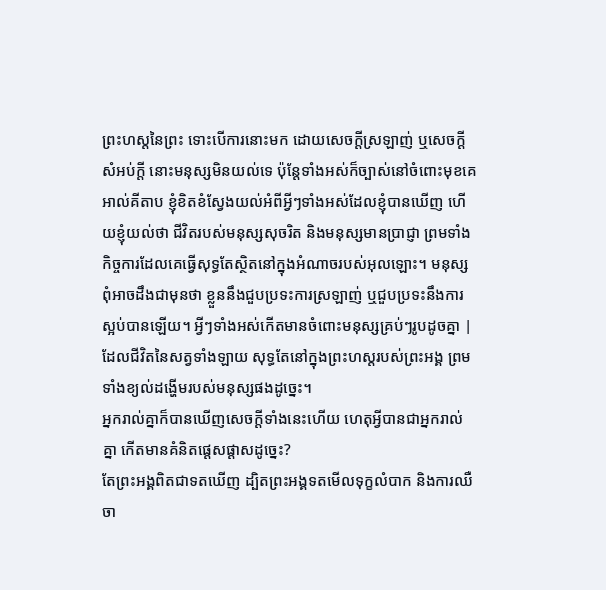ព្រះហស្តនៃព្រះ ទោះបើការនោះមក ដោយសេចក្ដីស្រឡាញ់ ឬសេចក្ដីសំអប់ក្តី នោះមនុស្សមិនយល់ទេ ប៉ុន្តែទាំងអស់ក៏ច្បាស់នៅចំពោះមុខគេ អាល់គីតាប ខ្ញុំខិតខំស្វែងយល់អំពីអ្វីៗទាំងអស់ដែលខ្ញុំបានឃើញ ហើយខ្ញុំយល់ថា ជីវិតរបស់មនុស្សសុចរិត និងមនុស្សមានប្រាជ្ញា ព្រមទាំងកិច្ចការដែលគេធ្វើសុទ្ធតែស្ថិតនៅក្នុងអំណាចរបស់អុលឡោះ។ មនុស្សពុំអាចដឹងជាមុនថា ខ្លួននឹងជួបប្រទះការស្រឡាញ់ ឬជួបប្រទះនឹងការស្អប់បានឡើយ។ អ្វីៗទាំងអស់កើតមានចំពោះមនុស្សគ្រប់ៗរូបដូចគ្នា |
ដែលជីវិតនៃសត្វទាំងឡាយ សុទ្ធតែនៅក្នុងព្រះហស្តរបស់ព្រះអង្គ ព្រមទាំងខ្យល់ដង្ហើមរបស់មនុស្សផងដូច្នេះ។
អ្នករាល់គ្នាក៏បានឃើញសេចក្ដីទាំងនេះហើយ ហេតុអ្វីបានជាអ្នករាល់គ្នា កើតមានគំនិតផ្តេសផ្តាសដូច្នេះ?
តែព្រះអង្គពិតជាទតឃើញ ដ្បិតព្រះអង្គទតមើលទុក្ខលំបាក និងការឈឺចា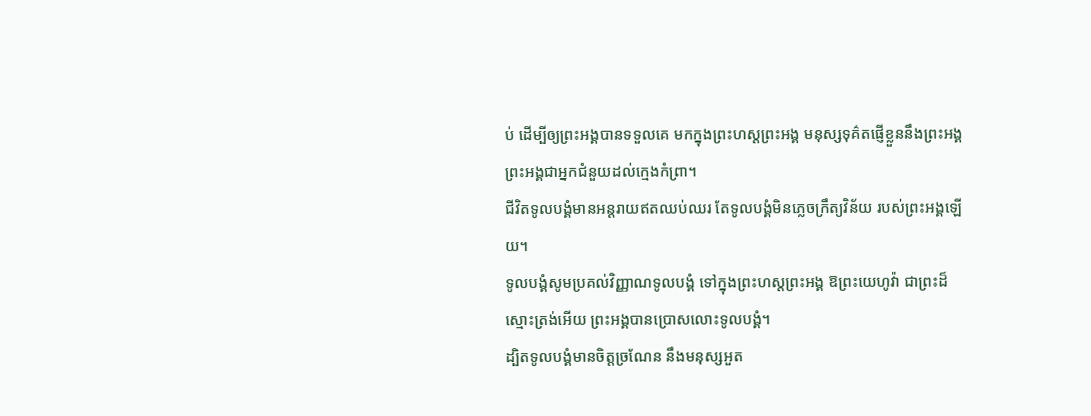ប់ ដើម្បីឲ្យព្រះអង្គបានទទួលគេ មកក្នុងព្រះហស្តព្រះអង្គ មនុស្សទុគ៌តផ្ញើខ្លួននឹងព្រះអង្គ ព្រះអង្គជាអ្នកជំនួយដល់ក្មេងកំព្រា។
ជីវិតទូលបង្គំមានអន្តរាយឥតឈប់ឈរ តែទូលបង្គំមិនភ្លេចក្រឹត្យវិន័យ របស់ព្រះអង្គឡើយ។
ទូលបង្គំសូមប្រគល់វិញ្ញាណទូលបង្គំ ទៅក្នុងព្រះហស្តព្រះអង្គ ឱព្រះយេហូវ៉ា ជាព្រះដ៏ស្មោះត្រង់អើយ ព្រះអង្គបានប្រោសលោះទូលបង្គំ។
ដ្បិតទូលបង្គំមានចិត្តច្រណែន នឹងមនុស្សអួត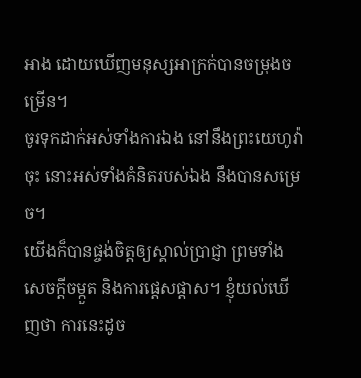អាង ដោយឃើញមនុស្សអាក្រក់បានចម្រុងចម្រើន។
ចូរទុកដាក់អស់ទាំងការឯង នៅនឹងព្រះយេហូវ៉ាចុះ នោះអស់ទាំងគំនិតរបស់ឯង នឹងបានសម្រេច។
យើងក៏បានផ្ចង់ចិត្តឲ្យស្គាល់ប្រាជ្ញា ព្រមទាំងសេចក្ដីចម្កួត និងការផ្តេសផ្តាស។ ខ្ញុំយល់ឃើញថា ការនេះដូច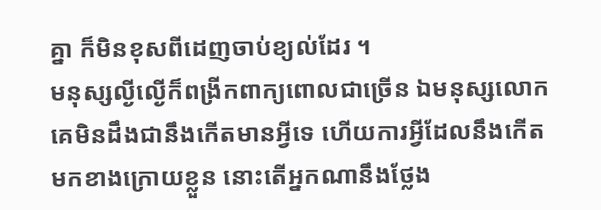គ្នា ក៏មិនខុសពីដេញចាប់ខ្យល់ដែរ ។
មនុស្សល្ងីល្ងើក៏ពង្រីកពាក្យពោលជាច្រើន ឯមនុស្សលោកគេមិនដឹងជានឹងកើតមានអ្វីទេ ហើយការអ្វីដែលនឹងកើតមកខាងក្រោយខ្លួន នោះតើអ្នកណានឹងថ្លែង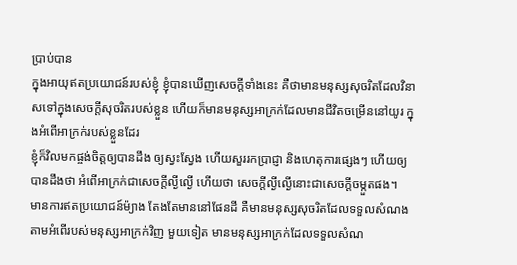ប្រាប់បាន
ក្នុងអាយុឥតប្រយោជន៍របស់ខ្ញុំ ខ្ញុំបានឃើញសេចក្ដីទាំងនេះ គឺថាមានមនុស្សសុចរិតដែលវិនាសទៅក្នុងសេចក្ដីសុចរិតរបស់ខ្លួន ហើយក៏មានមនុស្សអាក្រក់ដែលមានជីវិតចម្រើននៅយូរ ក្នុងអំពើអាក្រក់របស់ខ្លួនដែរ
ខ្ញុំក៏វិលមកផ្ចង់ចិត្តឲ្យបានដឹង ឲ្យស្វះស្វែង ហើយសួររកប្រាជ្ញា និងហេតុការផ្សេងៗ ហើយឲ្យបានដឹងថា អំពើអាក្រក់ជាសេចក្ដីល្ងីល្ងើ ហើយថា សេចក្ដីល្ងីល្ងើនោះជាសេចក្ដីចម្កួតផង។
មានការឥតប្រយោជន៍ម៉្យាង តែងតែមាននៅផែនដី គឺមានមនុស្សសុចរិតដែលទទួលសំណងតាមអំពើរបស់មនុស្សអាក្រក់វិញ មួយទៀត មានមនុស្សអាក្រក់ដែលទទួលសំណ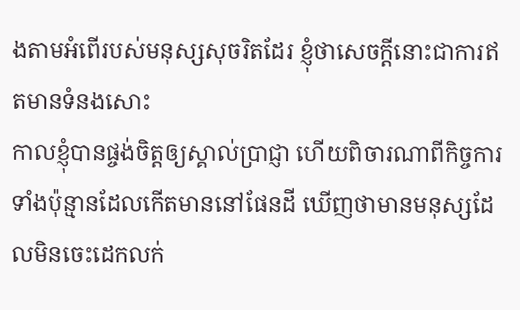ងតាមអំពើរបស់មនុស្សសុចរិតដែរ ខ្ញុំថាសេចក្ដីនោះជាការឥតមានទំនងសោះ
កាលខ្ញុំបានផ្ចង់ចិត្តឲ្យស្គាល់ប្រាជ្ញា ហើយពិចារណាពីកិច្ចការទាំងប៉ុន្មានដែលកើតមាននៅផែនដី ឃើញថាមានមនុស្សដែលមិនចេះដេកលក់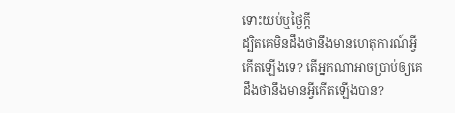ទោះយប់ឬថ្ងៃក្ដី
ដ្បិតគេមិនដឹងថានឹងមានហេតុការណ៍អ្វីកើតឡើងទេ? តើអ្នកណាអាចប្រាប់ឲ្យគេដឹងថានឹងមានអ្វីកើតឡើងបាន?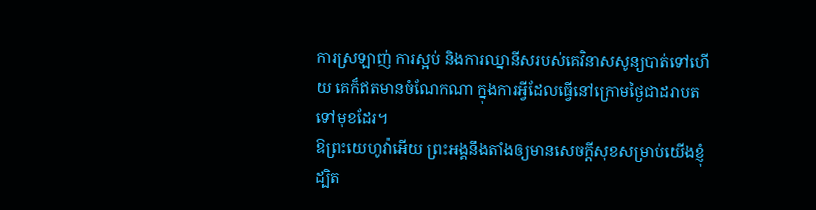ការស្រឡាញ់ ការស្អប់ និងការឈ្នានីសរបស់គេវិនាសសូន្យបាត់ទៅហើយ គេក៏ឥតមានចំណែកណា ក្នុងការអ្វីដែលធ្វើនៅក្រោមថ្ងៃជាដរាបតទៅមុខដែរ។
ឱព្រះយេហូវ៉ាអើយ ព្រះអង្គនឹងតាំងឲ្យមានសេចក្ដីសុខសម្រាប់យើងខ្ញុំ ដ្បិត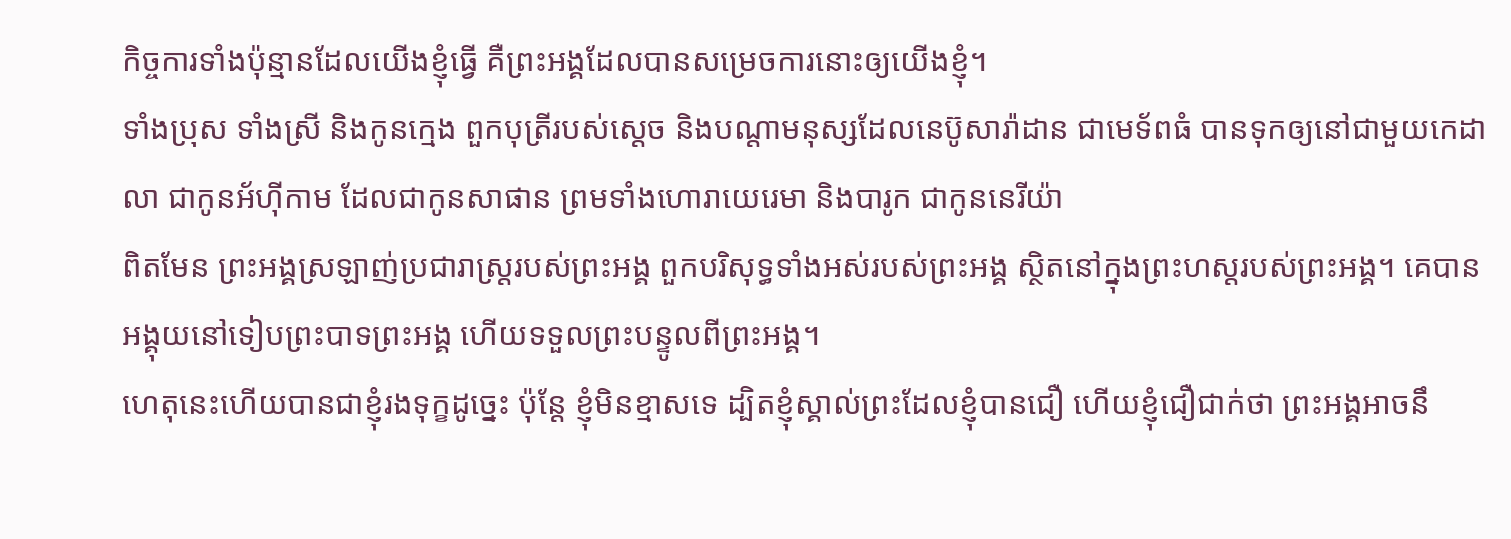កិច្ចការទាំងប៉ុន្មានដែលយើងខ្ញុំធ្វើ គឺព្រះអង្គដែលបានសម្រេចការនោះឲ្យយើងខ្ញុំ។
ទាំងប្រុស ទាំងស្រី និងកូនក្មេង ពួកបុត្រីរបស់ស្តេច និងបណ្ដាមនុស្សដែលនេប៊ូសារ៉ាដាន ជាមេទ័ពធំ បានទុកឲ្យនៅជាមួយកេដាលា ជាកូនអ័ហ៊ីកាម ដែលជាកូនសាផាន ព្រមទាំងហោរាយេរេមា និងបារូក ជាកូននេរីយ៉ា
ពិតមែន ព្រះអង្គស្រឡាញ់ប្រជារាស្ត្ររបស់ព្រះអង្គ ពួកបរិសុទ្ធទាំងអស់របស់ព្រះអង្គ ស្ថិតនៅក្នុងព្រះហស្តរបស់ព្រះអង្គ។ គេបានអង្គុយនៅទៀបព្រះបាទព្រះអង្គ ហើយទទួលព្រះបន្ទូលពីព្រះអង្គ។
ហេតុនេះហើយបានជាខ្ញុំរងទុក្ខដូច្នេះ ប៉ុន្ដែ ខ្ញុំមិនខ្មាសទេ ដ្បិតខ្ញុំស្គាល់ព្រះដែលខ្ញុំបានជឿ ហើយខ្ញុំជឿជាក់ថា ព្រះអង្គអាចនឹ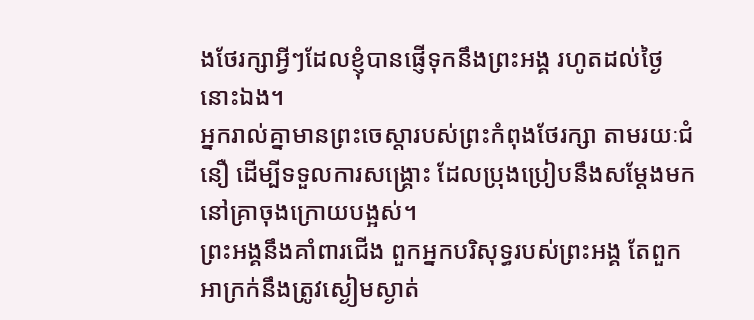ងថែរក្សាអ្វីៗដែលខ្ញុំបានផ្ញើទុកនឹងព្រះអង្គ រហូតដល់ថ្ងៃនោះឯង។
អ្នករាល់គ្នាមានព្រះចេស្តារបស់ព្រះកំពុងថែរក្សា តាមរយៈជំនឿ ដើម្បីទទួលការសង្គ្រោះ ដែលប្រុងប្រៀបនឹងសម្តែងមកនៅគ្រាចុងក្រោយបង្អស់។
ព្រះអង្គនឹងគាំពារជើង ពួកអ្នកបរិសុទ្ធរបស់ព្រះអង្គ តែពួកអាក្រក់នឹងត្រូវស្ងៀមស្ងាត់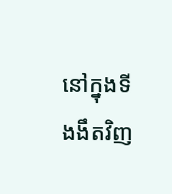នៅក្នុងទីងងឹតវិញ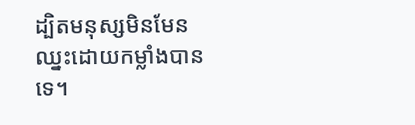ដ្បិតមនុស្សមិនមែនឈ្នះដោយកម្លាំងបានទេ។